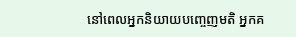នៅពេលអ្នកនិយាយបញ្ចេញមតិ អ្នកគ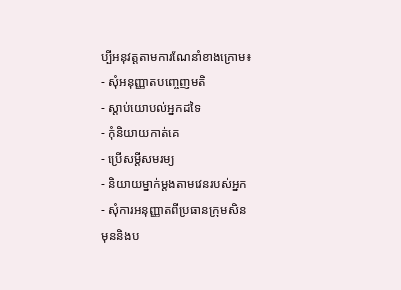ប្បីអនុវត្តតាមការណែនាំខាងក្រោម៖
- សុំអនុញ្ញាតបញ្ចេញមតិ
- ស្តាប់យោបល់អ្នកដទៃ
- កុំនិយាយកាត់គេ
- ប្រើសម្តីសមរម្យ
- និយាយម្នាក់ម្តងតាមវេនរបស់អ្នក
- សុំការអនុញ្ញាតពីប្រធានក្រុមសិន
មុននិងប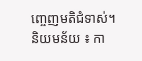ញ្ចេញមតិជំទាស់។
និយមន័យ ៖ កា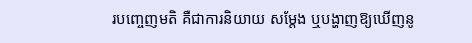របញ្ចេញមតិ គឺជាការនិយាយ សម្តែង ឬបង្ហាញឱ្យឃើញនូ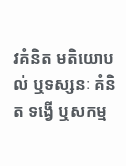វគំនិត មតិយោបល់ ឬទស្សនៈ គំនិត ទង្វើ ឬសកម្ម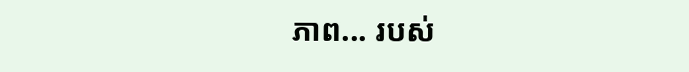ភាព... របស់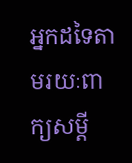អ្នកដទៃតាមរយៈពាក្យសម្តី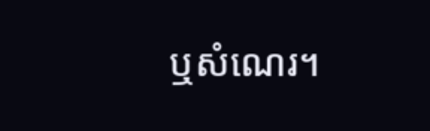ឬសំណេរ។